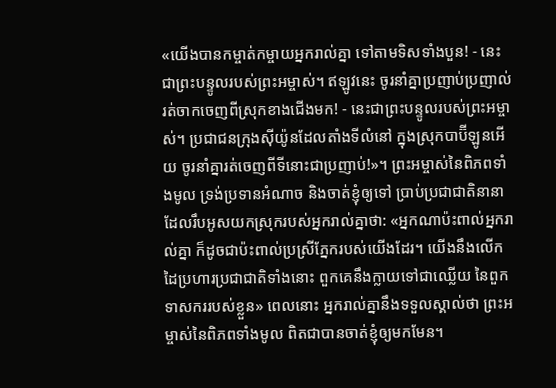«យើងបានកម្ចាត់កម្ចាយអ្នករាល់គ្នា ទៅតាមទិសទាំងបួន! - នេះជាព្រះបន្ទូលរបស់ព្រះអម្ចាស់។ ឥឡូវនេះ ចូរនាំគ្នាប្រញាប់ប្រញាល់ រត់ចាកចេញពីស្រុកខាងជើងមក! - នេះជាព្រះបន្ទូលរបស់ព្រះអម្ចាស់។ ប្រជាជនក្រុងស៊ីយ៉ូនដែលតាំងទីលំនៅ ក្នុងស្រុកបាប៊ីឡូនអើយ ចូរនាំគ្នារត់ចេញពីទីនោះជាប្រញាប់!»។ ព្រះអម្ចាស់នៃពិភពទាំងមូល ទ្រង់ប្រទានអំណាច និងចាត់ខ្ញុំឲ្យទៅ ប្រាប់ប្រជាជាតិនានា ដែលរឹបអូសយកស្រុករបស់អ្នករាល់គ្នាថា: «អ្នកណាប៉ះពាល់អ្នករាល់គ្នា ក៏ដូចជាប៉ះពាល់ប្រស្រីភ្នែករបស់យើងដែរ។ យើងនឹងលើកដៃប្រហារប្រជាជាតិទាំងនោះ ពួកគេនឹងក្លាយទៅជាឈ្លើយ នៃពួកទាសកររបស់ខ្លួន» ពេលនោះ អ្នករាល់គ្នានឹងទទួលស្គាល់ថា ព្រះអម្ចាស់នៃពិភពទាំងមូល ពិតជាបានចាត់ខ្ញុំឲ្យមកមែន។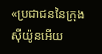«ប្រជាជននៃក្រុងស៊ីយ៉ូនអើយ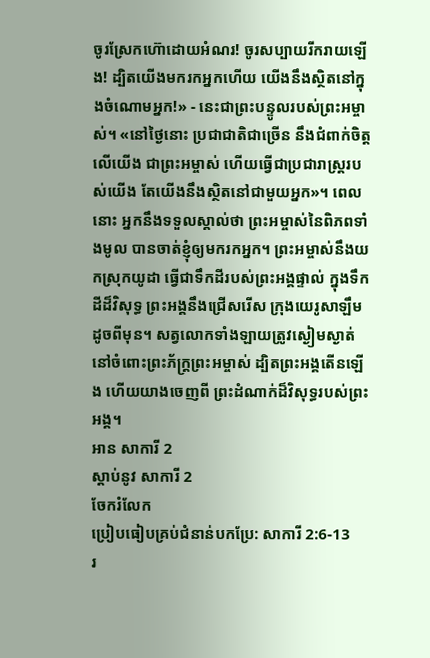ចូរស្រែកហ៊ោដោយអំណរ! ចូរសប្បាយរីករាយឡើង! ដ្បិតយើងមករកអ្នកហើយ យើងនឹងស្ថិតនៅក្នុងចំណោមអ្នក!» - នេះជាព្រះបន្ទូលរបស់ព្រះអម្ចាស់។ «នៅថ្ងៃនោះ ប្រជាជាតិជាច្រើន នឹងជំពាក់ចិត្តលើយើង ជាព្រះអម្ចាស់ ហើយធ្វើជាប្រជារាស្ត្ររបស់យើង តែយើងនឹងស្ថិតនៅជាមួយអ្នក»។ ពេលនោះ អ្នកនឹងទទួលស្គាល់ថា ព្រះអម្ចាស់នៃពិភពទាំងមូល បានចាត់ខ្ញុំឲ្យមករកអ្នក។ ព្រះអម្ចាស់នឹងយកស្រុកយូដា ធ្វើជាទឹកដីរបស់ព្រះអង្គផ្ទាល់ ក្នុងទឹកដីដ៏វិសុទ្ធ ព្រះអង្គនឹងជ្រើសរើស ក្រុងយេរូសាឡឹមដូចពីមុន។ សត្វលោកទាំងឡាយត្រូវស្ងៀមស្ងាត់ នៅចំពោះព្រះភ័ក្ត្រព្រះអម្ចាស់ ដ្បិតព្រះអង្គតើនឡើង ហើយយាងចេញពី ព្រះដំណាក់ដ៏វិសុទ្ធរបស់ព្រះអង្គ។
អាន សាការី 2
ស្ដាប់នូវ សាការី 2
ចែករំលែក
ប្រៀបធៀបគ្រប់ជំនាន់បកប្រែ: សាការី 2:6-13
រ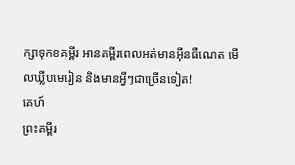ក្សាទុកខគម្ពីរ អានគម្ពីរពេលអត់មានអ៊ីនធឺណេត មើលឃ្លីបមេរៀន និងមានអ្វីៗជាច្រើនទៀត!
គេហ៍
ព្រះគម្ពីរ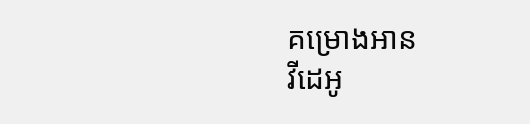គម្រោងអាន
វីដេអូ